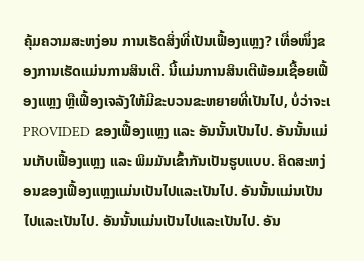ຄຸ້ມຄວາມສະຫງ່ອນ ການເຮັດສິ່ງທີ່ເປັນເຟື້ອງແຫຼງ? ເທື່ອໜຶ່ງຂອງການເຮັດແມ່ນການສິນເຕີ. ນີ້ແມ່ນການສິນເຕີພ້ອມເຊື້ອຍເຟື້ອງແຫຼງ ຫຼືເຟື້ອງເຈລັງໃຫ້ມີຂະບວນຂະຫຍາຍທີ່ເປັນໄປ, ບໍ່ວ່າຈະເ PROVIDED ຂອງເຟື້ອງແຫຼງ ແລະ ອັນນັ້ນເປັນໄປ. ອັນນັ້ນແມ່ນເກັບເຟື້ອງແຫຼງ ແລະ ພິມມັນເຂົ້າກັນເປັນຮູບແບບ. ຄິດສະຫງ່ອນຂອງເຟື້ອງແຫຼງແມ່ນເປັນໄປແລະເປັນໄປ. ອັນນັ້ນແມ່ນເປັນໄປແລະເປັນໄປ. ອັນນັ້ນແມ່ນເປັນໄປແລະເປັນໄປ. ອັນ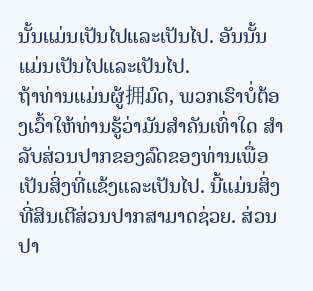ນັ້ນແມ່ນເປັນໄປແລະເປັນໄປ. ອັນນັ້ນແມ່ນເປັນໄປແລະເປັນໄປ.
ຖ້າທ່ານແມ່ນຜູ້拥ມົດ, ພວກເຮົາບໍ່ຕ້ອງເວົ້າໃຫ້ທ່ານຮູ້ວ່າມັນສຳຄັນເທົ່າໃດ ສຳລັບສ່ວນປາກຂອງລົດຂອງທ່ານເພື່ອເປັນສິ່ງທີ່ແຂ້ງແລະເປັນໄປ. ນີ້ແມ່ນສິ່ງທີ່ສິນເຕີສ່ວນປາກສາມາດຊ່ວຍ. ສ່ວນປາ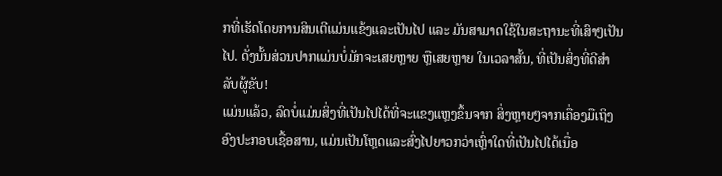ກທີ່ເຮັດໂດຍການສິນເຕີແມ່ນແຂ້ງແລະເປັນໄປ ແລະ ມັນສາມາດໃຊ້ໃນສະຖານະທີ່ເສົາໆເປັນໄປ. ດັ່ງນັ້ນສ່ວນປາກແມ່ນບໍ່ມັກຈະເສຍຫຼາຍ ຫຼືເສຍຫຼາຍ ໃນເວລາສັ້ນ, ທີ່ເປັນສິ່ງທີ່ດີສຳລັບຜູ້ຂັບ!
ແມ່ນແລ້ວ, ລົດບໍ່ແມ່ນສິ່ງທີ່ເປັນໄປໄດ້ທີ່ຈະແຂງແຫຼງຂຶ້ນຈາກ ສິ່ງຫຼາຍໆຈາກເຄື່ອງມືເຖິງອົງປະກອບເຊື້ອສານ, ແມ່ນເປັນໂຫຼດແລະສົ່ງໄປຍາວກວ່າເຫຼົ່າໃດທີ່ເປັນໄປໄດ້ເນື່ອ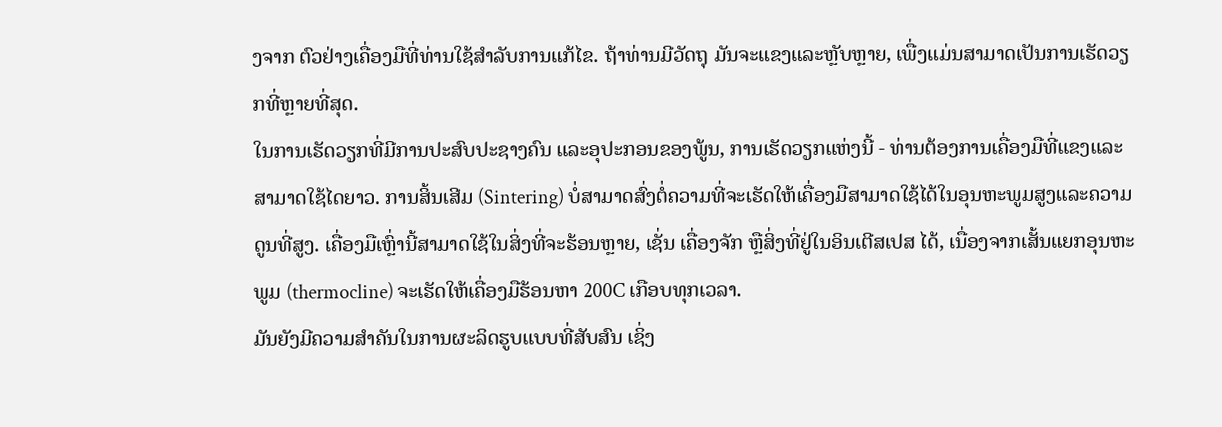ງຈາກ ຕົວຢ່າງເຄື່ອງມືທີ່ທ່ານໃຊ້ສຳລັບການແກ້ໄຂ. ຖ້າທ່ານມີວັດຖຸ ມັນຈະແຂງແລະຫຼັບຫຼາຍ, ເພື່ງແມ່ນສາມາດເປັນການເຮັດວຽກທີ່ຫຼາຍທີ່ສຸດ.
ໃນການເຮັດວຽກທີ່ມີການປະສົບປະຊາງຄົນ ແລະອຸປະກອນຂອງພູ້ນ, ການເຮັດວຽກແຫ່ງນີ້ - ທ່ານຕ້ອງການເຄື່ອງມືທີ່ແຂງແລະສາມາດໃຊ້ໄດຍາວ. ການສິ້ນເສີມ (Sintering) ບໍ່ສາມາດສົ່ງຕໍ່ຄວາມທີ່ຈະເຮັດໃຫ້ເຄື່ອງມືສາມາດໃຊ້ໄດ້ໃນອຸນຫະພູມສູງແລະຄວາມດູນທີ່ສູງ. ເຄື່ອງມືເຫຼົ່ານີ້ສາມາດໃຊ້ໃນສິ່ງທີ່ຈະຮ້ອນຫຼາຍ, ເຊັ່ນ ເຄື່ອງຈັກ ຫຼືສິ່ງທີ່ຢູ່ໃນອິນເຕີສເປສ ໄດ້, ເນື່ອງຈາກເສັ້ນແຍກອຸນຫະພູມ (thermocline) ຈະເຮັດໃຫ້ເຄື່ອງມືຮ້ອນຫາ 200C ເກືອບທຸກເວລາ.
ມັນຍັງມີຄວາມສຳຄັນໃນການຜະລິດຮູບແບບທີ່ສັບສົນ ເຊິ່ງ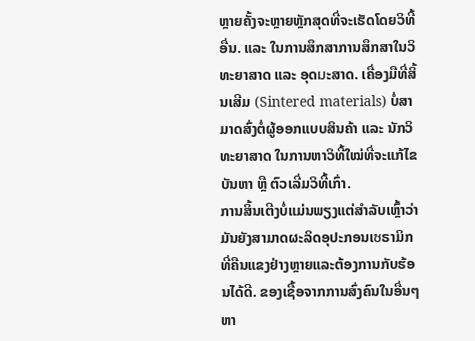ຫຼາຍຄັ້ງຈະຫຼາຍຫຼັກສຸດທີ່ຈະເຮັດໂດຍວິທີ້ອື່ນ. ແລະ ໃນການສຶກສາການສຶກສາໃນວິທະຍາສາດ ແລະ ອຸດมະສາດ. ເຄື່ອງມືທີ່ສິ້ນເສີມ (Sintered materials) ບໍ່ສາມາດສົ່ງຕໍ່ຜູ້ອອກແບບສິນຄ້າ ແລະ ນັກວິທະຍາສາດ ໃນການຫາວິທີ້ໃໝ່ທີ່ຈະແກ້ໄຂບັນຫາ ຫຼື ຕົວເລີ່ມວິທີ້ເກົ່າ.
ການສິ້ນເຕີງບໍ່ແມ່ນພຽງແຕ່ສຳລັບເຫຼົ້າວ່າ ມັນຍັງສາມາດຜະລິດອຸປະກອນເซຣາມິກທີ່ຄືນແຂງຢ່າງຫຼາຍແລະຕ້ອງການກັບຮ້ອນໄດ້ດີ. ຂອງເຊື້ອຈາກການສົ່ງຄົນໃນອື່ນໆຫາ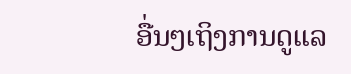ອື່ນໆເຖິງການດູແລ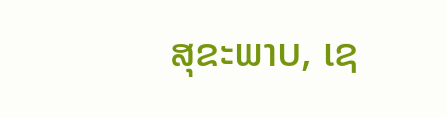ສຸຂະພາບ, ເຊ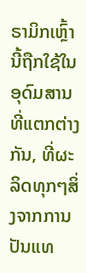ຣາມິກເຫຼົ້ານີ້ຖືກໃຊ້ໃນອຸດົມສານທີ່ແຕກຕ່າງກັນ, ທີ່ຜະລິດທຸກໆສິ່ງຈາກການປັນແທ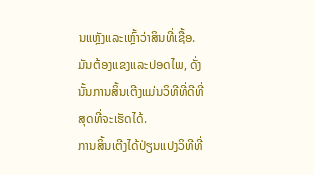ນແຫຼັງແລະເຫຼົ້າວ່າສິນທີ່ເຊື້ອ. ມັນຕ້ອງແຂງແລະປອດໄພ, ດັ່ງນັ້ນການສິ້ນເຕີງແມ່ນວິທີທີ່ດີທີ່ສຸດທີ່ຈະເຮັດໄດ້.
ການສິ້ນເຕີງໄດ້ປ່ຽນແປງວິທີທີ່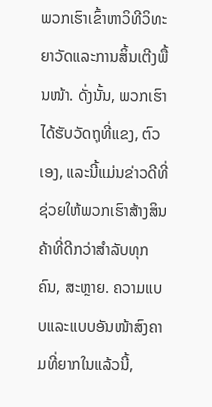ພວກເຮົາເຂົ້າຫາວິທີວິທະຍາວັດແລະການສິ້ນເຕີງພື້ນໜ້າ. ດັ່ງນັ້ນ, ພວກເຮົາໄດ້ຮັບວັດຖຸທີ່ແຂງ, ຕົວເອງ, ແລະນີ້ແມ່ນຂ່າວດີທີ່ຊ່ວຍໃຫ້ພວກເຮົາສ້າງສິນຄ້າທີ່ດີກວ່າສຳລັບທຸກຄົນ, ສະຫຼາຍ. ຄວາມແບບແລະແບບອັນໜ້າສົງຄາມທີ່ຍາກໃນແລ້ວນີ້,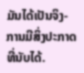ມັນໄດ້ເປັນຈິງ- ການມີສິ່ງປະກາດທີ່ນັບໄດ້.